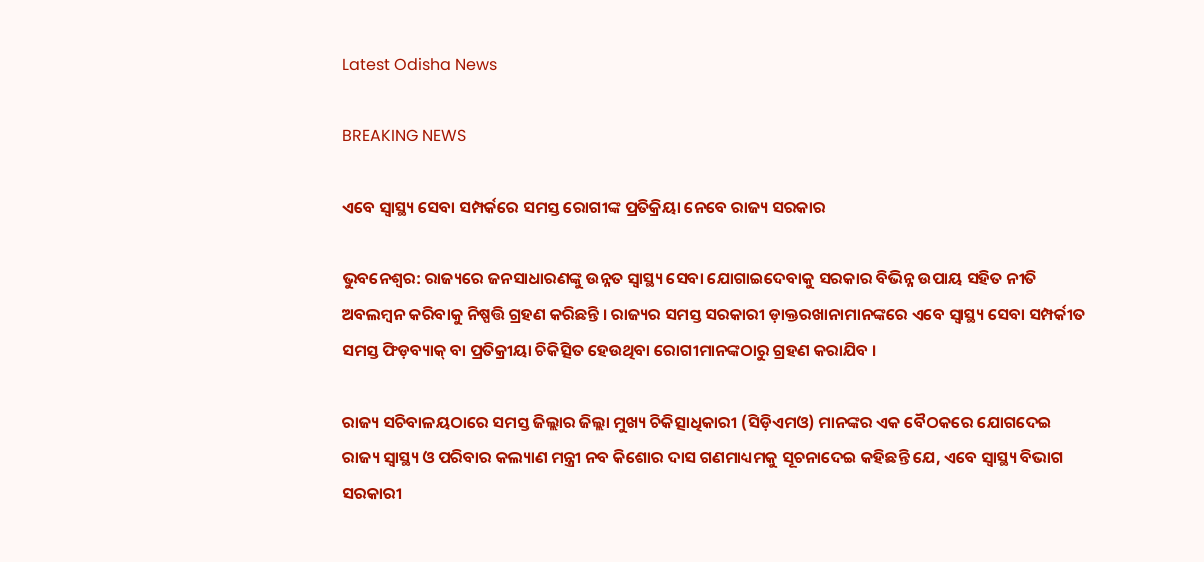Latest Odisha News

BREAKING NEWS

ଏବେ ସ୍ୱାସ୍ଥ୍ୟ ସେବା ସମ୍ପର୍କରେ ସମସ୍ତ ରୋଗୀଙ୍କ ପ୍ରତିକ୍ରିୟା ନେବେ ରାଜ୍ୟ ସରକାର

ଭୁବନେଶ୍ୱର: ରାଜ୍ୟରେ ଜନସାଧାରଣଙ୍କୁ ଉନ୍ନତ ସ୍ୱାସ୍ଥ୍ୟ ସେବା ଯୋଗାଇଦେବାକୁ ସରକାର ବିଭିନ୍ନ ଉପାୟ ସହିତ ନୀତି ଅବଲମ୍ବନ କରିବାକୁ ନିଷ୍ପତ୍ତି ଗ୍ରହଣ କରିଛନ୍ତି । ରାଜ୍ୟର ସମସ୍ତ ସରକାରୀ ଡ଼ାକ୍ତରଖାନାମାନଙ୍କରେ ଏବେ ସ୍ୱାସ୍ଥ୍ୟ ସେବା ସମ୍ପର୍କୀତ ସମସ୍ତ ଫିଡ଼ବ୍ୟାକ୍ ବା ପ୍ରତିକ୍ରୀୟା ଚିକିତ୍ସିତ ହେଉଥିବା ରୋଗୀମାନଙ୍କଠାରୁ ଗ୍ରହଣ କରାଯିବ ।

ରାଜ୍ୟ ସଚିବାଳୟଠାରେ ସମସ୍ତ ଜିଲ୍ଲାର ଜିଲ୍ଲା ମୁଖ୍ୟ ଚିକିତ୍ସାଧିକାରୀ (ସିଡ଼ିଏମଓ) ମାନଙ୍କର ଏକ ବୈଠକରେ ଯୋଗଦେଇ ରାଜ୍ୟ ସ୍ୱାସ୍ଥ୍ୟ ଓ ପରିବାର କଲ୍ୟାଣ ମନ୍ତ୍ରୀ ନବ କିଶୋର ଦାସ ଗଣମାଧ୍ୟମକୁ ସୂଚନାଦେଇ କହିଛନ୍ତି ଯେ, ଏବେ ସ୍ୱାସ୍ଥ୍ୟ ବିଭାଗ ସରକାରୀ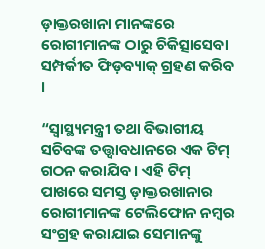ଡ଼ାକ୍ତରଖାନା ମାନଙ୍କରେ ରୋଗୀମାନଙ୍କ ଠାରୁ ଚିକିତ୍ସାସେବା ସମ୍ପର୍କୀତ ଫିଡ଼ବ୍ୟାକ୍ ଗ୍ରହଣ କରିବ ।

“ସ୍ୱାସ୍ଥ୍ୟମନ୍ତ୍ରୀ ତଥା ବିଭାଗୀୟ ସଚିବଙ୍କ ତତ୍ତ୍ୱାବଧାନରେ ଏକ ଟିମ୍ ଗଠନ କରାଯିବ । ଏହି ଟିମ୍ ପାଖରେ ସମସ୍ତ ଡ଼ାକ୍ତରଖାନାର ରୋଗୀମାନଙ୍କ ଟେଲିଫୋନ ନମ୍ବର ସଂଗ୍ରହ କରାଯାଇ ସେମାନଙ୍କୁ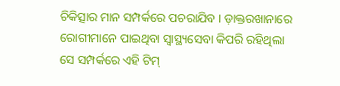ଚିକିତ୍ସାର ମାନ ସମ୍ପର୍କରେ ପଚରାଯିବ । ଡ଼ାକ୍ତରଖାନାରେ ରୋଗୀମାନେ ପାଇଥିବା ସ୍ୱାସ୍ଥ୍ୟସେବା କିପରି ରହିଥିଲା ସେ ସମ୍ପର୍କରେ ଏହି ଟିମ୍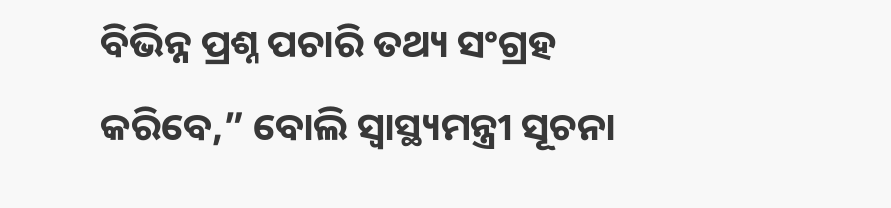ବିଭିନ୍ନ ପ୍ରଶ୍ନ ପଚାରି ତଥ୍ୟ ସଂଗ୍ରହ କରିବେ,” ବୋଲି ସ୍ୱାସ୍ଥ୍ୟମନ୍ତ୍ରୀ ସୂଚନା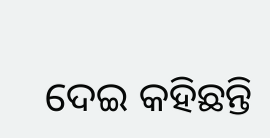ଦେଇ କହିଛନ୍ତି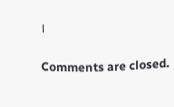।

Comments are closed.